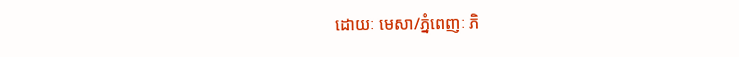ដោយៈ មេសា/ភ្នំពេញៈ ភិ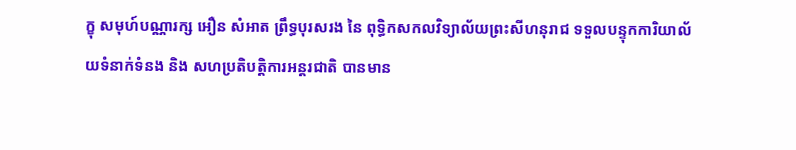ក្ខុ សមុហ៍បណ្ណារក្ស អឿន សំអាត ព្រឹទ្ធបុរសរង នៃ ពុទ្ធិកសកលវិទ្យាល័យព្រះសីហនុរាជ ទទួលបន្ទុកការិយាល័យទំនាក់ទំនង និង សហប្រតិបត្តិការអន្តរជាតិ បានមាន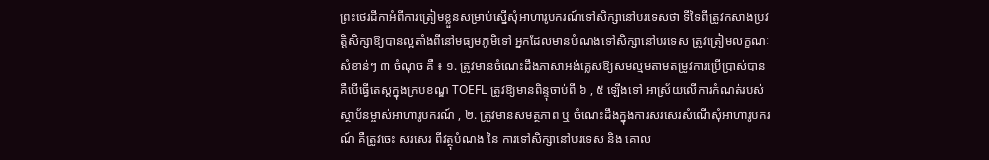ព្រះថេរដីកាអំពីការត្រៀមខ្លួនសម្រាប់ស្នើសុំអាហារូបករណ៍ទៅសិក្សានៅបរទេសថា ទីទៃពីត្រូវកសាងប្រវត្តិសិក្សាឱ្យបានល្អតាំងពីនៅមធ្យមភូមិទៅ អ្នកដែលមានបំណងទៅសិក្សានៅបរទេស ត្រូវត្រៀមលក្ខណៈសំខាន់ៗ ៣ ចំណុច គឺ ៖ ១. ត្រូវមានចំណេះដឹងភាសាអង់គ្លេសឱ្យសមល្មមតាមតម្រូវការប្រើប្រាស់បាន គឺបើធ្វើតេស្តក្នុងក្របខណ្ឌ TOEFL ត្រូវឱ្យមានពិន្ទុចាប់ពី ៦ , ៥ ឡើងទៅ អាស្រ័យលើការកំណត់របស់ស្ថាប័នម្ចាស់អាហារូបករណ៍ , ២. ត្រូវមានសមត្ថភាព ឬ ចំណេះដឹងក្នុងការសរសេរសំណើសុំអាហារូបករណ៍ គឺត្រូវចេះ សរសេរ ពីវត្ថុបំណង នៃ ការទៅសិក្សានៅបរទេស និង គោល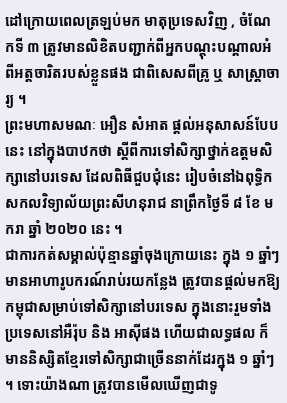ដៅក្រោយពេលត្រឡប់មក មាតុប្រទេសវិញ , ចំណែកទី ៣ ត្រូវមានលិខិតបញ្ជាក់ពីអ្នកបណ្តុះបណ្តាលអំពីអត្តចារិតរបស់ខ្លួនផង ជាពិសេសពីគ្រូ ឬ សាស្ត្រាចារ្យ ។
ព្រះមហាសមណៈ អឿន សំអាត ផ្តល់អនុសាសន៍បែបនេះ នៅក្នុងបាឋកថា ស្តីពីការទៅសិក្សាថ្នាក់ឧត្តមសិក្សានៅបរទេស ដែលពិធីជួបជុំនេះ រៀបចំនៅឯពុទ្ធិកសកលវិទ្យាល័យព្រះសីហនុរាជ នាព្រឹកថ្ងៃទី ៨ ខែ មករា ឆ្នាំ ២០២០ នេះ ។
ជាការកត់សម្គាល់ប៉ុន្មានឆ្នាំចុងក្រោយនេះ ក្នុង ១ ឆ្នាំៗ មានអាហារូបករណ៍រាប់រយកន្លែង ត្រូវបានផ្តល់មកឱ្យកម្ពុជាសម្រាប់ទៅសិក្សានៅបរទេស ក្នុងនោះរួមទាំងប្រទេសនៅអឺរ៉ុប និង អាស៊ីផង ហើយជាលទ្ធផល ក៏មាននិស្សិតខ្មែរទៅសិក្សាជាច្រើននាក់ដែរក្នុង ១ ឆ្នាំៗ ។ ទោះយ៉ាងណា ត្រូវបានមើលឃើញជាទូ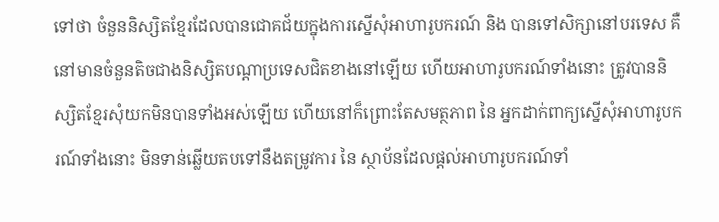ទៅថា ចំនួននិស្សិតខ្មែរដែលបានជោគជ័យក្នុងការស្នើសុំអាហារូបករណ៍ និង បានទៅសិក្សានៅបរទេស គឺនៅមានចំនួនតិចជាងនិស្សិតបណ្តាប្រទេសជិតខាងនៅឡើយ ហើយអាហារូបករណ៍ទាំងនោះ ត្រូវបាននិស្សិតខ្មែរសុំយកមិនបានទាំងអស់ឡើយ ហើយនៅក៏ព្រោះតែសមត្ថភាព នៃ អ្នកដាក់ពាក្យស្នើសុំអាហារូបករណ៍ទាំងនោះ មិនទាន់ឆ្លើយតបទៅនឹងតម្រូវការ នៃ ស្ថាប័នដែលផ្តល់អាហារូបករណ៍ទាំ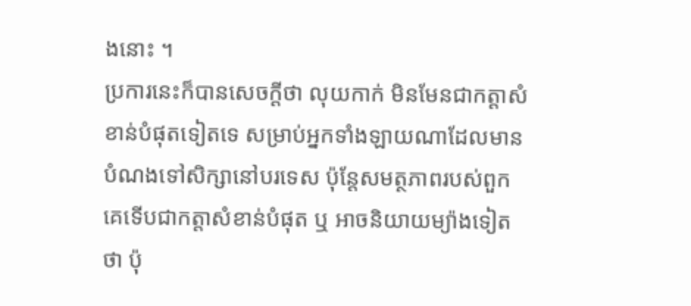ងនោះ ។
ប្រការនេះក៏បានសេចក្តីថា លុយកាក់ មិនមែនជាកត្តាសំខាន់បំផុតទៀតទេ សម្រាប់អ្នកទាំងឡាយណាដែលមានបំណងទៅសិក្សានៅបរទេស ប៉ុន្តែសមត្ថភាពរបស់ពួកគេទើបជាកត្តាសំខាន់បំផុត ឬ អាចនិយាយម្យ៉ាងទៀតថា ប៉ុ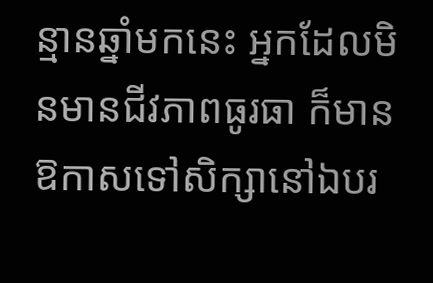ន្មានឆ្នាំមកនេះ អ្នកដែលមិនមានជីវភាពធូរធា ក៏មានឱកាសទៅសិក្សានៅឯបរ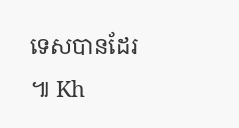ទេសបានដែរ ៕ Kh